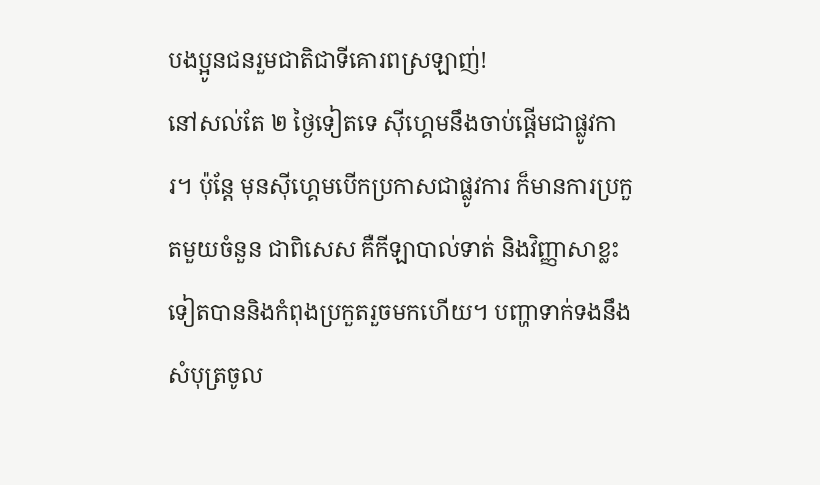បងប្អូនជនរួមជាតិជាទីគោរពស្រឡាញ់!
នៅសល់តែ ២ ថ្ងៃទៀតទេ ស៊ីហ្គេមនឹងចាប់ផ្តើមជាផ្លូវការ។ ប៉ុន្តែ មុនស៊ីហ្គេមបើកប្រកាសជាផ្លូវការ ក៏មានការប្រកួតមួយចំនួន ជាពិសេស គឺកីឡាបាល់ទាត់ និងវិញ្ញាសាខ្លះទៀតបាននិងកំពុងប្រកួតរួចមកហើយ។ បញ្ហាទាក់ទងនឹងសំបុត្រចូល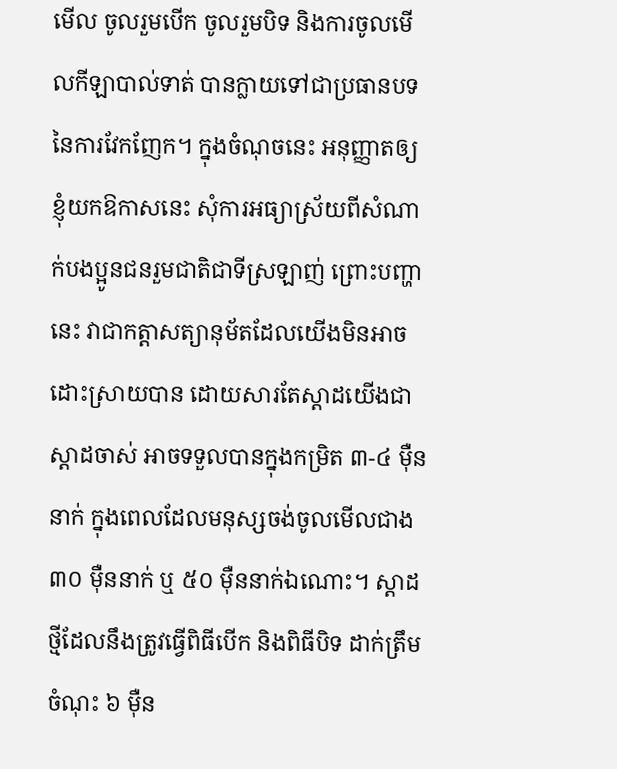មើល ចូលរួមបើក ចូលរួមបិទ និងការចូលមើលកីឡាបាល់ទាត់ បានក្លាយទៅជាប្រធានបទនៃការវែកញែក។ ក្នុងចំណុចនេះ អនុញ្ញាតឲ្យខ្ញុំយកឱកាសនេះ សុំការអធ្យាស្រ័យពីសំណាក់បងប្អូនជនរួមជាតិជាទីស្រឡាញ់ ព្រោះបញ្ហានេះ វាជាកត្តាសត្យានុម័តដែលយើងមិនអាចដោះស្រាយបាន ដោយសារតែស្តាដយើងជាស្តាដចាស់ អាចទទួលបានក្នុងកម្រិត ៣-៤ ម៉ឺននាក់ ក្នុងពេលដែលមនុស្សចង់ចូលមើលជាង ៣០ ម៉ឺននាក់ ឬ ៥០ ម៉ឺននាក់ឯណោះ។ ស្តាដថ្មីដែលនឹងត្រូវធ្វើពិធីបើក និងពិធីបិទ ដាក់ត្រឹមចំណុះ ៦ ម៉ឺន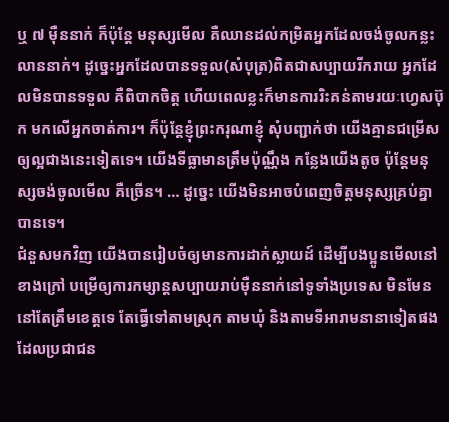ឬ ៧ ម៉ឺននាក់ ក៏ប៉ុន្តែ មនុស្សមើល គឺឈានដល់កម្រិតអ្នកដែលចង់ចូលកន្លះលាននាក់។ ដូច្នេះអ្នកដែលបានទទួល(សំបុត្រ)ពិតជាសប្បាយរីករាយ អ្នកដែលមិនបានទទួល គឺពិបាកចិត្ត ហើយពេលខ្លះក៏មានការរិះគន់តាមរយៈហ្វេសប៊ុក មកលើអ្នកចាត់ការ។ ក៏ប៉ុន្តែខ្ញុំព្រះករុណាខ្ញុំ សុំបញ្ជាក់ថា យើងគ្មានជម្រើសឲ្យល្អជាងនេះទៀតទេ។ យើងទីធ្លាមានត្រឹមប៉ុណ្ណឹង កន្លែងយើងតូច ប៉ុន្តែមនុស្សចង់ចូលមើល គឺច្រើន។ … ដូច្នេះ យើងមិនអាចបំពេញចិត្តមនុស្សគ្រប់គ្នាបានទេ។
ជំនួសមកវិញ យើងបានរៀបចំឲ្យមានការដាក់ស្លាយដ៍ ដើម្បីបងប្អូនមើលនៅខាងក្រៅ បម្រើឲ្យការកម្សាន្តសប្បាយរាប់ម៉ឺននាក់នៅទូទាំងប្រទេស មិនមែននៅតែត្រឹមខេត្តទេ តែធ្វើទៅតាមស្រុក តាមឃុំ និងតាមទីអារាមនានាទៀតផង ដែលប្រជាជន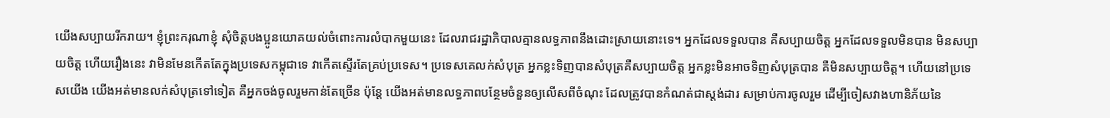យើងសប្បាយរីករាយ។ ខ្ញុំព្រះករុណាខ្ញុំ សុំចិត្តបងប្អូនយោគយល់ចំពោះការលំបាកមួយនេះ ដែលរាជរដ្ឋាភិបាលគ្មានលទ្ធភាពនឹងដោះស្រាយនោះទេ។ អ្នកដែលទទួលបាន គឺសប្បាយចិត្ត អ្នកដែលទទួលមិនបាន មិនសប្បាយចិត្ត ហើយរឿងនេះ វាមិនមែនកើតតែក្នុងប្រទេសកម្ពុជាទេ វាកើតស្ទើរតែគ្រប់ប្រទេស។ ប្រទេសគេលក់សំបុត្រ អ្នកខ្លះទិញបានសំបុត្រគឺសប្បាយចិត្ត អ្នកខ្លះមិនអាចទិញសំបុត្របាន គឺមិនសប្បាយចិត្ត។ ហើយនៅប្រទេសយើង យើងអត់មានលក់សំបុត្រទៅទៀត គឺអ្នកចង់ចូលរួមកាន់តែច្រើន ប៉ុន្តែ យើងអត់មានលទ្ធភាពបន្ថែមចំនួនឲ្យលើសពីចំណុះ ដែលត្រូវបានកំណត់ជាស្តង់ដារ សម្រាប់ការចូលរួម ដើម្បីចៀសវាងហានិភ័យនៃ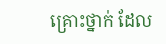គ្រោះថ្នាក់ ដែល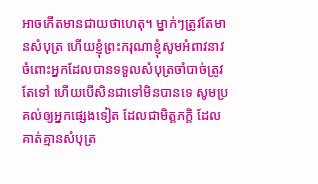អាចកើតមានជាយថាហេតុ។ ម្នាក់ៗត្រូវតែមានសំបុត្រ ហើយខ្ញុំព្រះករុណាខ្ញុំសូមអំពាវនាវចំពោះអ្នកដែលបានទទួលសំបុត្រចាំបាច់ត្រូវតែទៅ ហើយបើសិនជាទៅមិនបានទេ សូមប្រគល់ឲ្យអ្នកផ្សេងទៀត ដែលជាមិត្តភក្តិ ដែលគាត់គ្មានសំបុត្រ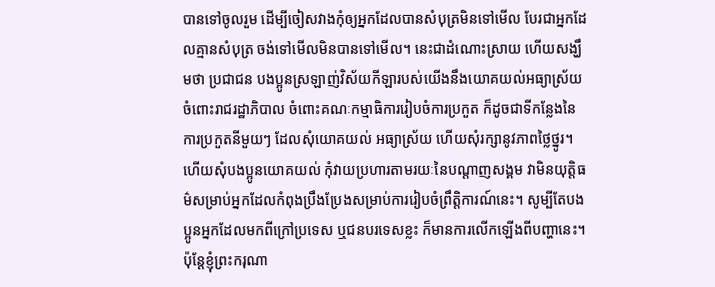បានទៅចូលរួម ដើម្បីចៀសវាងកុំឲ្យអ្នកដែលបានសំបុត្រមិនទៅមើល បែរជាអ្នកដែលគ្មានសំបុត្រ ចង់ទៅមើលមិនបានទៅមើល។ នេះជាដំណោះស្រាយ ហើយសង្ឃឹមថា ប្រជាជន បងប្អូនស្រឡាញ់វិស័យកីឡារបស់យើងនឹងយោគយល់អធ្យាស្រ័យចំពោះរាជរដ្ឋាភិបាល ចំពោះគណៈកម្មាធិការរៀបចំការប្រកួត ក៏ដូចជាទីកន្លែងនៃការប្រកួតនីមួយៗ ដែលសុំយោគយល់ អធ្យាស្រ័យ ហើយសុំរក្សានូវភាពថ្លៃថ្នូរ។ ហើយសុំបងប្អូនយោគយល់ កុំវាយប្រហារតាមរយៈនៃបណ្តាញសង្គម វាមិនយុត្តិធម៌សម្រាប់អ្នកដែលកំពុងប្រឹងប្រែងសម្រាប់ការរៀបចំព្រឹត្តិការណ៍នេះ។ សូម្បីតែបងប្អូនអ្នកដែលមកពីក្រៅប្រទេស ឬជនបរទេសខ្លះ ក៏មានការលើកឡើងពីបញ្ហានេះ។
ប៉ុន្តែខ្ញុំព្រះករុណា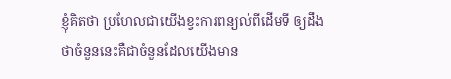ខ្ញុំគិតថា ប្រហែលជាយើងខ្វះការពន្យល់ពីដើមទី ឲ្យដឹងថាចំនួននេះគឺជាចំនួនដែលយើងមាន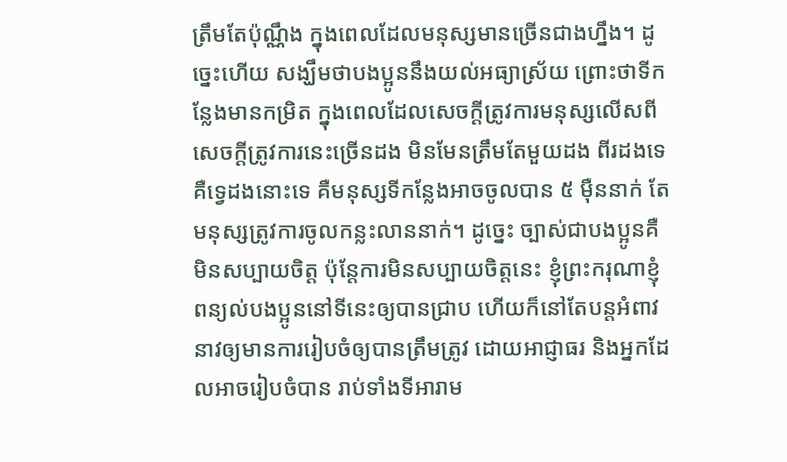ត្រឹមតែប៉ុណ្ណឹង ក្នុងពេលដែលមនុស្សមានច្រើនជាងហ្នឹង។ ដូច្នេះហើយ សង្ឃឹមថាបងប្អូននឹងយល់អធ្យាស្រ័យ ព្រោះថាទីកន្លែងមានកម្រិត ក្នុងពេលដែលសេចក្តីត្រូវការមនុស្សលើសពីសេចក្តីត្រូវការនេះច្រើនដង មិនមែនត្រឹមតែមួយដង ពីរដងទេ គឺទ្វេដងនោះទេ គឺមនុស្សទីកន្លែងអាចចូលបាន ៥ ម៉ឺននាក់ តែមនុស្សត្រូវការចូលកន្លះលាននាក់។ ដូច្នេះ ច្បាស់ជាបងប្អូនគឺមិនសប្បាយចិត្ត ប៉ុន្តែការមិនសប្បាយចិត្តនេះ ខ្ញុំព្រះករុណាខ្ញុំពន្យល់បងប្អូននៅទីនេះឲ្យបានជ្រាប ហើយក៏នៅតែបន្តអំពាវនាវឲ្យមានការរៀបចំឲ្យបានត្រឹមត្រូវ ដោយអាជ្ញាធរ និងអ្នកដែលអាចរៀបចំបាន រាប់ទាំងទីអារាម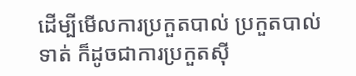ដើម្បីមើលការប្រកួតបាល់ ប្រកួតបាល់ទាត់ ក៏ដូចជាការប្រកួតស៊ី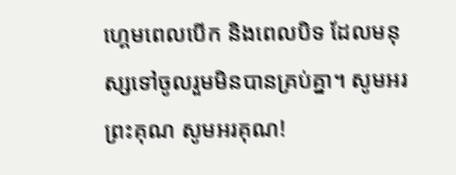ហ្គេមពេលបើក និងពេលបិទ ដែលមនុស្សទៅចូលរួមមិនបានគ្រប់គ្នា។ សូមអរព្រះគុណ សូមអរគុណ!